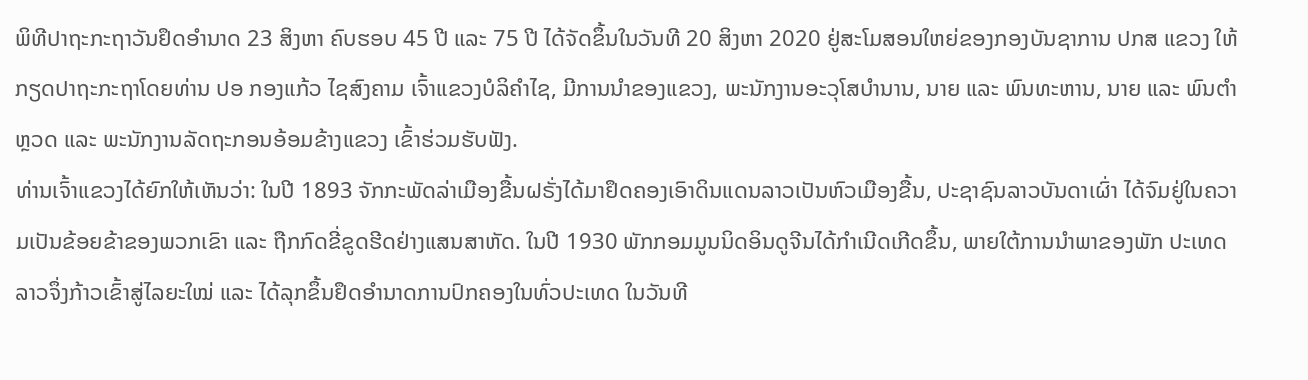ພິທີປາຖະກະຖາວັນຢຶດອຳນາດ 23 ສິງຫາ ຄົບຮອບ 45 ປີ ແລະ 75 ປີ ໄດ້ຈັດຂຶ້ນໃນວັນທີ 20 ສິງຫາ 2020 ຢູ່ສະໂມສອນໃຫຍ່ຂອງກອງບັນຊາການ ປກສ ແຂວງ ໃຫ້ກຽດປາຖະກະຖາໂດຍທ່ານ ປອ ກອງແກ້ວ ໄຊສົງຄາມ ເຈົ້າແຂວງບໍລິຄຳໄຊ, ມີການນຳຂອງແຂວງ, ພະນັກງານອະວຸໂສບຳນານ, ນາຍ ແລະ ພົນທະຫານ, ນາຍ ແລະ ພົນຕຳຫຼວດ ແລະ ພະນັກງານລັດຖະກອນອ້ອມຂ້າງແຂວງ ເຂົ້າຮ່ວມຮັບຟັງ.
ທ່ານເຈົ້າແຂວງໄດ້ຍົກໃຫ້ເຫັນວ່າ: ໃນປີ 1893 ຈັກກະພັດລ່າເມືອງຂື້ນຝຣັ່ງໄດ້ມາຢຶດຄອງເອົາດິນແດນລາວເປັນຫົວເມືອງຂື້ນ, ປະຊາຊົນລາວບັນດາເຜົ່າ ໄດ້ຈົມຢູ່ໃນຄວາມເປັນຂ້ອຍຂ້າຂອງພວກເຂົາ ແລະ ຖືກກົດຂີ່ຂູດຮີດຢ່າງແສນສາຫັດ. ໃນປີ 1930 ພັກກອມມູນນິດອິນດູຈີນໄດ້ກຳເນີດເກີດຂຶ້ນ, ພາຍໃຕ້ການນໍາພາຂອງພັກ ປະເທດລາວຈຶ່ງກ້າວເຂົ້າສູ່ໄລຍະໃໝ່ ແລະ ໄດ້ລຸກຂຶ້ນຢຶດອຳນາດການປົກຄອງໃນທົ່ວປະເທດ ໃນວັນທີ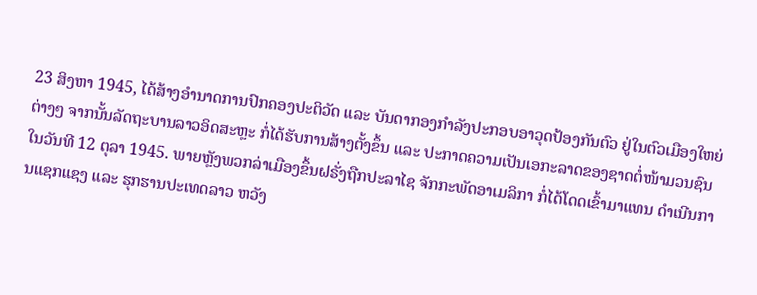23 ສິງຫາ 1945, ໄດ້ສ້າງອຳນາດການປົກຄອງປະຕິວັດ ແລະ ບັນດາກອງກຳລັງປະກອບອາວຸດປ້ອງກັນຕົວ ຢູ່ໃນຕົວເມືອງໃຫຍ່ຕ່າງໆ ຈາກນັ້ນລັດຖະບານລາວອິດສະຫຼະ ກໍ່ໄດ້ຮັບການສ້າງຕັ້ງຂຶ້ນ ແລະ ປະກາດຄວາມເປັນເອກະລາດຂອງຊາດຕໍ່ໜ້າມວນຊົນ ໃນວັນທີ 12 ຕຸລາ 1945. ພາຍຫຼັງພວກລ່າເມືອງຂຶ້ນຝຣັ່ງຖືກປະລາໄຊ ຈັກກະພັດອາເມລິກາ ກໍ່ໄດ້ໂດດເຂົ້າມາແທນ ດຳເນີນການແຊກແຊງ ແລະ ຮຸກຮານປະເທດລາວ ຫວັງ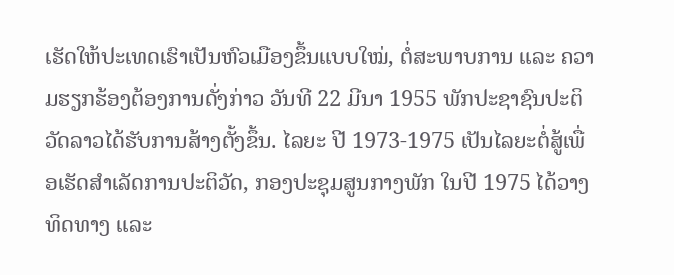ເຮັດໃຫ້ປະເທດເຮົາເປັນຫົວເມືອງຂຶ້ນແບບໃໝ່, ຕໍ່ສະພາບການ ແລະ ຄວາມຮຽກຮ້ອງຕ້ອງການດັ່ງກ່າວ ວັນທີ 22 ມີນາ 1955 ພັກປະຊາຊົນປະຕິວັດລາວໄດ້ຮັບການສ້າງຕັ້ງຂຶ້ນ. ໄລຍະ ປີ 1973-1975 ເປັນໄລຍະຕໍ່ສູ້ເພື່ອເຮັດສຳເລັດການປະຕິວັດ, ກອງປະຊຸມສູນກາງພັກ ໃນປີ 1975 ໄດ້ວາງທິດທາງ ແລະ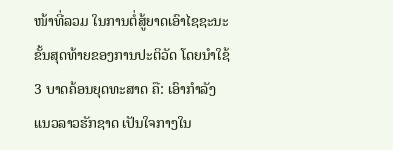ໜ້າທີ່ລວມ ໃນການຕໍ່ສູ້ຍາດເອົາໄຊຊະນະ ຂັ້ນສຸດທ້າຍຂອງການປະຕິວັດ ໂດຍນຳໃຊ້ 3 ບາດຄ້ອນຍຸດທະສາດ ຄື: ເອົາກຳລັງແນວລາວຮັກຊາດ ເປັນໃຈກາງໃນ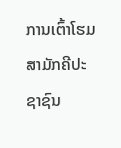ການເຕົ້າໂຮມສາມັກຄີປະຊາຊົນ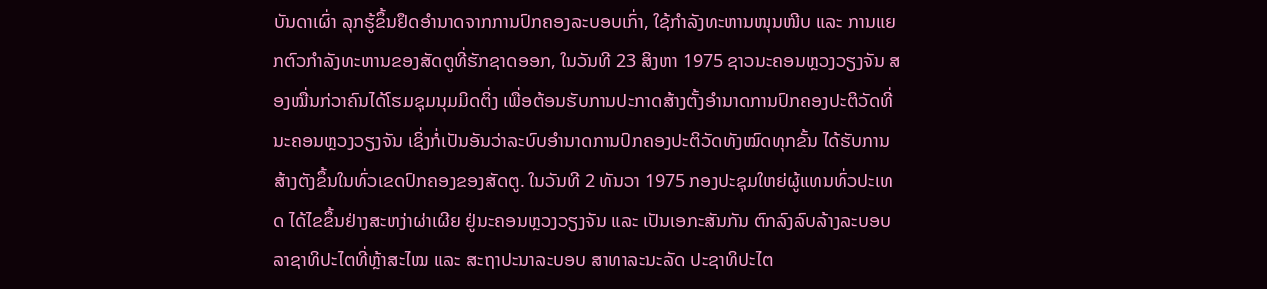ບັນດາເຜົ່າ ລຸກຮູ້ຂຶ້ນຢຶດອຳນາດຈາກການປົກຄອງລະບອບເກົ່າ, ໃຊ້ກຳລັງທະຫານໜຸນໜີບ ແລະ ການແຍກຕົວກຳລັງທະຫານຂອງສັດຕູທີ່ຮັກຊາດອອກ, ໃນວັນທີ 23 ສິງຫາ 1975 ຊາວນະຄອນຫຼວງວຽງຈັນ ສອງໝື່ນກ່ວາຄົນໄດ້ໂຮມຊຸມນຸມມິດຕິ່ງ ເພື່ອຕ້ອນຮັບການປະກາດສ້າງຕັ້ງອຳນາດການປົກຄອງປະຕິວັດທີ່ນະຄອນຫຼວງວຽງຈັນ ເຊິ່ງກໍ່ເປັນອັນວ່າລະບົບອຳນາດການປົກຄອງປະຕິວັດທັງໝົດທຸກຂັ້ນ ໄດ້ຮັບການສ້າງຕັງຂຶ້ນໃນທົ່ວເຂດປົກຄອງຂອງສັດຕູ. ໃນວັນທີ 2 ທັນວາ 1975 ກອງປະຊຸມໃຫຍ່ຜູ້ແທນທົ່ວປະເທດ ໄດ້ໄຂຂຶ້ນຢ່າງສະຫງ່າຜ່າເຜີຍ ຢູ່ນະຄອນຫຼວງວຽງຈັນ ແລະ ເປັນເອກະສັນກັນ ຕົກລົງລົບລ້າງລະບອບລາຊາທິປະໄຕທີ່ຫຼ້າສະໄໝ ແລະ ສະຖາປະນາລະບອບ ສາທາລະນະລັດ ປະຊາທິປະໄຕ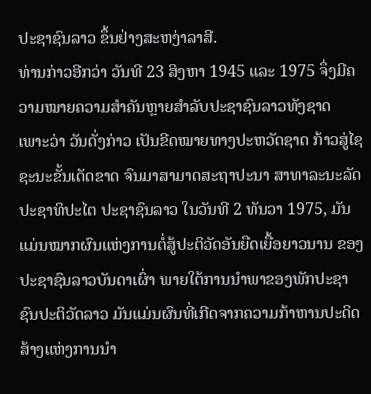ປະຊາຊົນລາວ ຂຶ້ນຢ່າງສະຫງ່າລາສີ.
ທ່ານກ່າວອີກວ່າ ວັນທີ 23 ສິງຫາ 1945 ແລະ 1975 ຈຶ່ງມີຄວາມໝາຍຄວາມສຳຄັນຫຼາຍສຳລັບປະຊາຊົນລາວທັງຊາດ ເພາະວ່າ ວັນດັ່ງກ່າວ ເປັນຂີດໝາຍທາງປະຫວັດຊາດ ກ້າວສູ່ໄຊຊະນະຂັ້ນເດັດຂາດ ຈົນມາສາມາດສະຖາປະນາ ສາທາລະນະລັດ ປະຊາທິປະໄຕ ປະຊາຊົນລາວ ໃນວັນທີ 2 ທັນວາ 1975, ມັນແມ່ນໝາກຜົນແຫ່ງການຕໍ່ສູ້ປະຕິວັດອັນຍືດເຍື້ອຍາວນານ ຂອງປະຊາຊົນລາວບັນດາເຜົ່າ ພາຍໃຕ້ການນຳພາຂອງພັກປະຊາຊົນປະຕິວັດລາວ ມັນແມ່ນຜົນທີ່ເກີດຈາກຄວາມກ້າຫານປະດິດສ້າງແຫ່ງການນຳ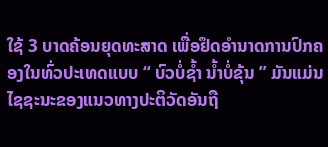ໃຊ້ 3 ບາດຄ້ອນຍຸດທະສາດ ເພື່ອຢຶດອຳນາດການປົກຄອງໃນທົ່ວປະເທດແບບ “ ບົວບໍ່ຊ້ຳ ນ້ຳບໍ່ຂຸ້ນ ” ມັນແມ່ນໄຊຊະນະຂອງແນວທາງປະຕິວັດອັນຖື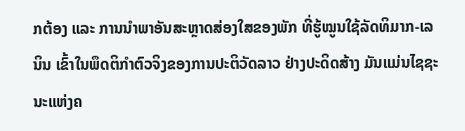ກຕ້ອງ ແລະ ການນຳພາອັນສະຫຼາດສ່ອງໃສຂອງພັກ ທີ່ຮູ້ໝູນໃຊ້ລັດທິມາກ-ເລນິນ ເຂົ້າໃນພຶດຕິກຳຕົວຈິງຂອງການປະຕິວັດລາວ ຢ່າງປະດິດສ້າງ ມັນແມ່ນໄຊຊະນະແຫ່ງຄ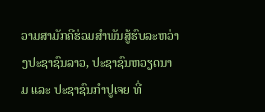ວາມສາມັກຄີຮ່ວມສຳພັນສູ້ຮົບລະຫວ່າງປະຊາຊົນລາວ, ປະຊາຊົນຫວຽດນາມ ແລະ ປະຊາຊົນກຳປູເຈຍ ທີ່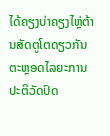ໄດ້ຄຽງບ່າຄຽງໄຫຼ່ຕ້ານສັດຕູໂຕດຽວກັນ ຕະຫຼອດໄລຍະການປະຕິວັດປົດ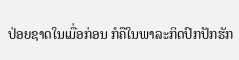ປ່ອຍຊາດໃນເມື່ອກ່ອນ ກໍຄືໃນພາລະກິດປົກປັກຮັກ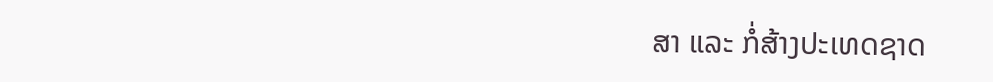ສາ ແລະ ກໍ່ສ້າງປະເທດຊາດ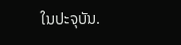ໃນປະຈຸບັນ.